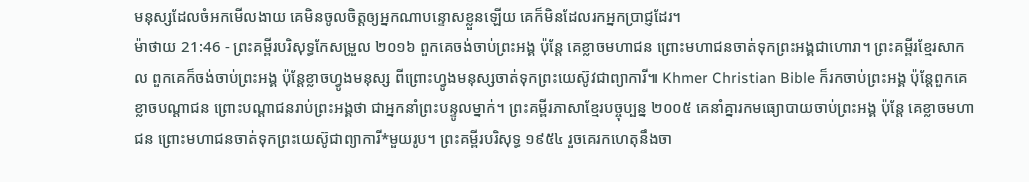មនុស្សដែលចំអកមើលងាយ គេមិនចូលចិត្តឲ្យអ្នកណាបន្ទោសខ្លួនឡើយ គេក៏មិនដែលរកអ្នកប្រាជ្ញដែរ។
ម៉ាថាយ 21:46 - ព្រះគម្ពីរបរិសុទ្ធកែសម្រួល ២០១៦ ពួកគេចង់ចាប់ព្រះអង្គ ប៉ុន្តែ គេខ្លាចមហាជន ព្រោះមហាជនចាត់ទុកព្រះអង្គជាហោរា។ ព្រះគម្ពីរខ្មែរសាកល ពួកគេក៏ចង់ចាប់ព្រះអង្គ ប៉ុន្តែខ្លាចហ្វូងមនុស្ស ពីព្រោះហ្វូងមនុស្សចាត់ទុកព្រះយេស៊ូវជាព្យាការី៕ Khmer Christian Bible ក៏រកចាប់ព្រះអង្គ ប៉ុន្ដែពួកគេខ្លាចបណ្ដាជន ព្រោះបណ្ដាជនរាប់ព្រះអង្គថា ជាអ្នកនាំព្រះបន្ទូលម្នាក់។ ព្រះគម្ពីរភាសាខ្មែរបច្ចុប្បន្ន ២០០៥ គេនាំគ្នារកមធ្យោបាយចាប់ព្រះអង្គ ប៉ុន្តែ គេខ្លាចមហាជន ព្រោះមហាជនចាត់ទុកព្រះយេស៊ូជាព្យាការី*មួយរូប។ ព្រះគម្ពីរបរិសុទ្ធ ១៩៥៤ រួចគេរកហេតុនឹងចា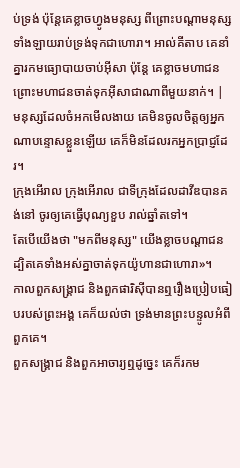ប់ទ្រង់ ប៉ុន្តែគេខ្លាចហ្វូងមនុស្ស ពីព្រោះបណ្តាមនុស្សទាំងឡាយរាប់ទ្រង់ទុកជាហោរា។ អាល់គីតាប គេនាំគ្នារកមធ្យោបាយចាប់អ៊ីសា ប៉ុន្ដែ គេខ្លាចមហាជន ព្រោះមហាជនចាត់ទុកអ៊ីសាជាណាពីមួយនាក់។ |
មនុស្សដែលចំអកមើលងាយ គេមិនចូលចិត្តឲ្យអ្នកណាបន្ទោសខ្លួនឡើយ គេក៏មិនដែលរកអ្នកប្រាជ្ញដែរ។
ក្រុងអើរាល ក្រុងអើរាល ជាទីក្រុងដែលដាវីឌបានគង់នៅ ចូរឲ្យគេធ្វើបុណ្យខួប រាល់ឆ្នាំតទៅ។
តែបើយើងថា "មកពីមនុស្ស" យើងខ្លាចបណ្ដាជន ដ្បិតគេទាំងអស់គ្នាចាត់ទុកយ៉ូហានជាហោរា»។
កាលពួកសង្គ្រាជ និងពួកផារិស៊ីបានឮរឿងប្រៀបធៀបរបស់ព្រះអង្គ គេក៏យល់ថា ទ្រង់មានព្រះបន្ទូលអំពីពួកគេ។
ពួកសង្គ្រាជ និងពួកអាចារ្យឮដូច្នេះ គេក៏រកម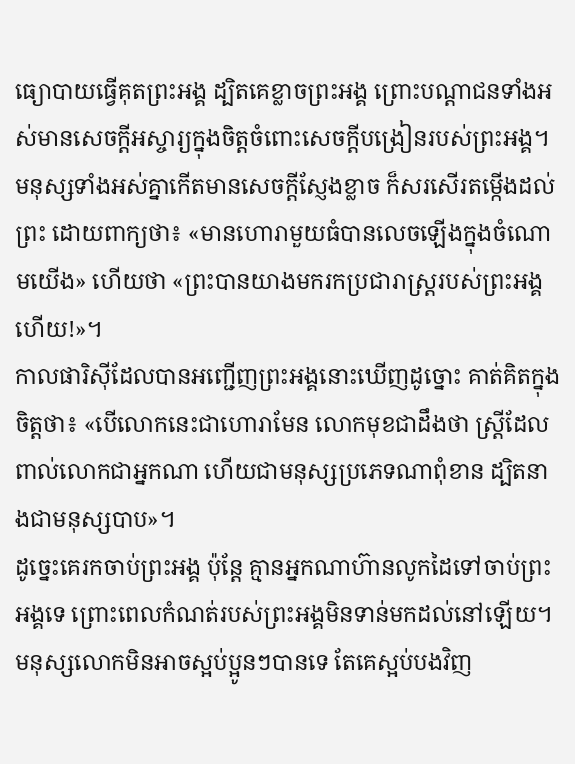ធ្យោបាយធ្វើគុតព្រះអង្គ ដ្បិតគេខ្លាចព្រះអង្គ ព្រោះបណ្តាជនទាំងអស់មានសេចក្តីអស្ចារ្យក្នុងចិត្តចំពោះសេចក្តីបង្រៀនរបស់ព្រះអង្គ។
មនុស្សទាំងអស់គ្នាកើតមានសេចក្តីស្ញែងខ្លាច ក៏សរសើរតម្កើងដល់ព្រះ ដោយពាក្យថា៖ «មានហោរាមួយធំបានលេចឡើងក្នុងចំណោមយើង» ហើយថា «ព្រះបានយាងមករកប្រជារាស្ត្ររបស់ព្រះអង្គហើយ!»។
កាលផារិស៊ីដែលបានអញ្ជើញព្រះអង្គនោះឃើញដូច្នោះ គាត់គិតក្នុងចិត្តថា៖ «បើលោកនេះជាហោរាមែន លោកមុខជាដឹងថា ស្ត្រីដែលពាល់លោកជាអ្នកណា ហើយជាមនុស្សប្រភេទណាពុំខាន ដ្បិតនាងជាមនុស្សបាប»។
ដូច្នេះគេរកចាប់ព្រះអង្គ ប៉ុន្តែ គ្មានអ្នកណាហ៊ានលូកដៃទៅចាប់ព្រះអង្គទេ ព្រោះពេលកំណត់របស់ព្រះអង្គមិនទាន់មកដល់នៅឡើយ។
មនុស្សលោកមិនអាចស្អប់ប្អូនៗបានទេ តែគេស្អប់បងវិញ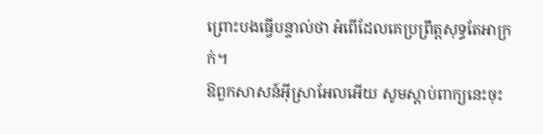ព្រោះបងធ្វើបន្ទាល់ថា អំពើដែលគេប្រព្រឹត្តសុទ្ធតែអាក្រក់។
ឱពួកសាសន៍អ៊ីស្រាអែលអើយ សូមស្តាប់ពាក្យនេះចុះ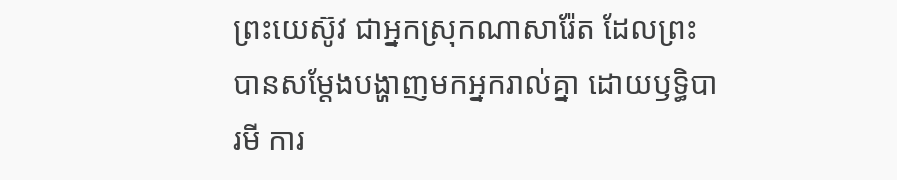ព្រះយេស៊ូវ ជាអ្នកស្រុកណាសារ៉ែត ដែលព្រះបានសម្តែងបង្ហាញមកអ្នករាល់គ្នា ដោយឫទ្ធិបារមី ការ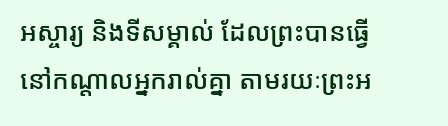អស្ចារ្យ និងទីសម្គាល់ ដែលព្រះបានធ្វើនៅកណ្តាលអ្នករាល់គ្នា តាមរយៈព្រះអ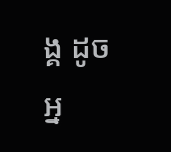ង្គ ដូចអ្ន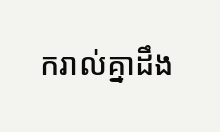ករាល់គ្នាដឹង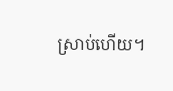ស្រាប់ហើយ។